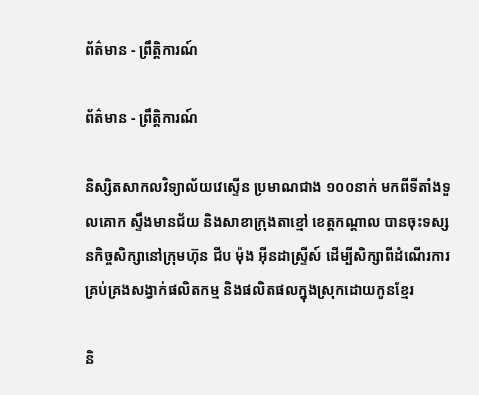ព័ត៌មាន - ព្រឹត្តិការណ៍

ព័ត៌មាន - ព្រឹត្តិការណ៍

និស្សិតសាកលវិទ្យាល័យវេស្ទើន ប្រមាណជាង ១០០នាក់ មកពីទីតាំងទួលគោក ស្ទឹងមានជ័យ និងសាខាក្រុងតាខ្មៅ ខេត្តកណ្តាល បានចុះទស្សនកិច្ចសិក្សានៅក្រុមហ៊ុន ជីប ម៉ុង អ៊ីនដាស្ទ្រីស៍ ដើម្បីសិក្សាពីដំណើរការគ្រប់គ្រងសង្វាក់ផលិតកម្ម និងផលិតផលក្នុងស្រុកដោយកូនខ្មែរ

និ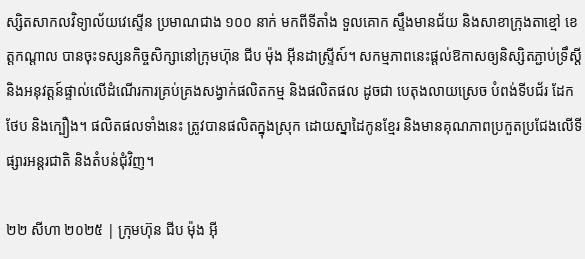ស្សិតសាកលវិទ្យាល័យវេស្ទើន ប្រមាណជាង ១០០ នាក់ មកពីទីតាំង ទួលគោក ស្ទឹងមានជ័យ និងសាខាក្រុងតាខ្មៅ ខេត្តកណ្តាល បានចុះទស្សនកិច្ចសិក្សានៅក្រុមហ៊ុន ជីប ម៉ុង អ៊ីនដាស្ទ្រីស៍។ សកម្មភាពនេះផ្ដល់ឱកាសឲ្យនិស្សិតភ្ជាប់ទ្រឹស្តី និងអនុវត្តន៍ផ្ទាល់លើដំណើរការគ្រប់គ្រងសង្វាក់ផលិតកម្ម និងផលិតផល ដូចជា បេតុងលាយស្រេច បំពង់ទីបជ័រ ដែកថែប និងក្បឿង។ ផលិតផលទាំងនេះ ត្រូវបានផលិតក្នុងស្រុក ដោយស្នាដៃកូនខ្មែរ និងមានគុណភាពប្រកួតប្រជែងលើទីផ្សារអន្តរជាតិ និងតំបន់ជុំវិញ។

២២ សីហា ២០២៥ | ក្រុមហ៊ុន ជីប ម៉ុង អ៊ី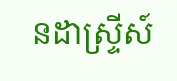នដាស្ទ្រីស៍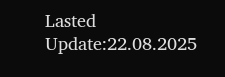Lasted Update:22.08.2025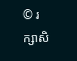© រក្សាសិ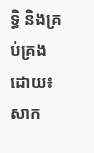ទ្ធិ និងគ្រប់គ្រងដោយ៖ សាក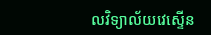លវិទ្យាល័យវេស្ទើន